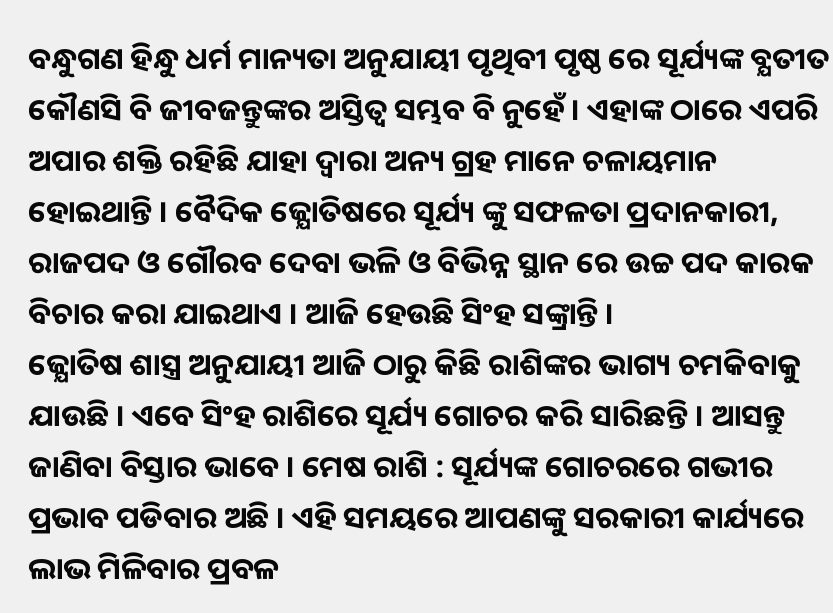ବନ୍ଧୁଗଣ ହିନ୍ଧୁ ଧର୍ମ ମାନ୍ୟତା ଅନୁଯାୟୀ ପୃଥିବୀ ପୃଷ୍ଠ ରେ ସୂର୍ଯ୍ୟଙ୍କ ବ୍ଯତୀତ କୌଣସି ବି ଜୀବଜନ୍ତୁଙ୍କର ଅସ୍ତିତ୍ଵ ସମ୍ଭବ ବି ନୁହେଁ । ଏହାଙ୍କ ଠାରେ ଏପରି ଅପାର ଶକ୍ତି ରହିଛି ଯାହା ଦ୍ଵାରା ଅନ୍ୟ ଗ୍ରହ ମାନେ ଚଳାୟମାନ ହୋଇଥାନ୍ତି । ବୈଦିକ ଜ୍ଯୋତିଷରେ ସୂର୍ଯ୍ୟ ଙ୍କୁ ସଫଳତା ପ୍ରଦାନକାରୀ, ରାଜପଦ ଓ ଗୌରବ ଦେବା ଭଳି ଓ ବିଭିନ୍ନ ସ୍ଥାନ ରେ ଉଚ୍ଚ ପଦ କାରକ ବିଚାର କରା ଯାଇଥାଏ । ଆଜି ହେଉଛି ସିଂହ ସଙ୍କ୍ରାନ୍ତି ।
ଜ୍ଯୋତିଷ ଶାସ୍ତ୍ର ଅନୁଯାୟୀ ଆଜି ଠାରୁ କିଛି ରାଶିଙ୍କର ଭାଗ୍ୟ ଚମକିବାକୁ ଯାଉଛି । ଏବେ ସିଂହ ରାଶିରେ ସୂର୍ଯ୍ୟ ଗୋଚର କରି ସାରିଛନ୍ତି । ଆସନ୍ତୁ ଜାଣିବା ବିସ୍ତାର ଭାବେ । ମେଷ ରାଶି : ସୂର୍ଯ୍ୟଙ୍କ ଗୋଚରରେ ଗଭୀର ପ୍ରଭାବ ପଡିବାର ଅଛି । ଏହି ସମୟରେ ଆପଣଙ୍କୁ ସରକାରୀ କାର୍ଯ୍ୟରେ ଲାଭ ମିଳିବାର ପ୍ରବଳ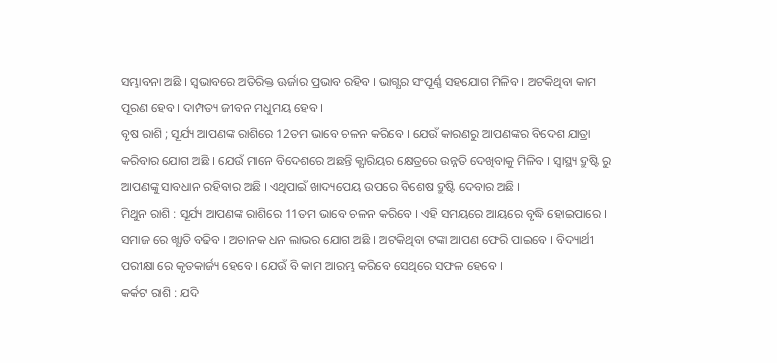ସମ୍ଭାବନା ଅଛି । ସ୍ଵଭାବରେ ଅତିରିକ୍ତ ଊର୍ଜାର ପ୍ରଭାବ ରହିବ । ଭାଗ୍ଯର ସଂପୂର୍ଣ୍ଣ ସହଯୋଗ ମିଳିବ । ଅଟକିଥିବା କାମ ପୂରଣ ହେବ । ଦାମ୍ପତ୍ୟ ଜୀବନ ମଧୁମୟ ହେବ ।
ବୃଷ ରାଶି ; ସୂର୍ଯ୍ୟ ଆପଣଙ୍କ ରାଶିରେ 12ତମ ଭାବେ ଚଳନ କରିବେ । ଯେଉଁ କାରଣରୁ ଆପଣଙ୍କର ବିଦେଶ ଯାତ୍ରା କରିବାର ଯୋଗ ଅଛି । ଯେଉଁ ମାନେ ବିଦେଶରେ ଅଛନ୍ତି କ୍ଯାରିୟର କ୍ଷେତ୍ରରେ ଉନ୍ନତି ଦେଖିବାକୁ ମିଳିବ । ସ୍ୱାସ୍ଥ୍ୟ ଦ୍ରୁଷ୍ଟି ରୁ ଆପଣଙ୍କୁ ସାବଧାନ ରହିବାର ଅଛି । ଏଥିପାଇଁ ଖାଦ୍ୟପେୟ ଉପରେ ବିଶେଷ ଦ୍ରୁଷ୍ଟି ଦେବାର ଅଛି ।
ମିଥୁନ ରାଶି : ସୂର୍ଯ୍ୟ ଆପଣଙ୍କ ରାଶିରେ 11ତମ ଭାବେ ଚଳନ କରିବେ । ଏହି ସମୟରେ ଆୟରେ ବୃଦ୍ଧି ହୋଇପାରେ । ସମାଜ ରେ ଖ୍ଯାତି ବଢିବ । ଅଚାନକ ଧନ ଲାଭର ଯୋଗ ଅଛି । ଅଟକିଥିବା ଟଙ୍କା ଆପଣ ଫେରି ପାଇବେ । ବିଦ୍ୟାର୍ଥୀ ପରୀକ୍ଷା ରେ କୃତକାର୍ଜ୍ୟ ହେବେ । ଯେଉଁ ବି କାମ ଆରମ୍ଭ କରିବେ ସେଥିରେ ସଫଳ ହେବେ ।
କର୍କଟ ରାଶି : ଯଦି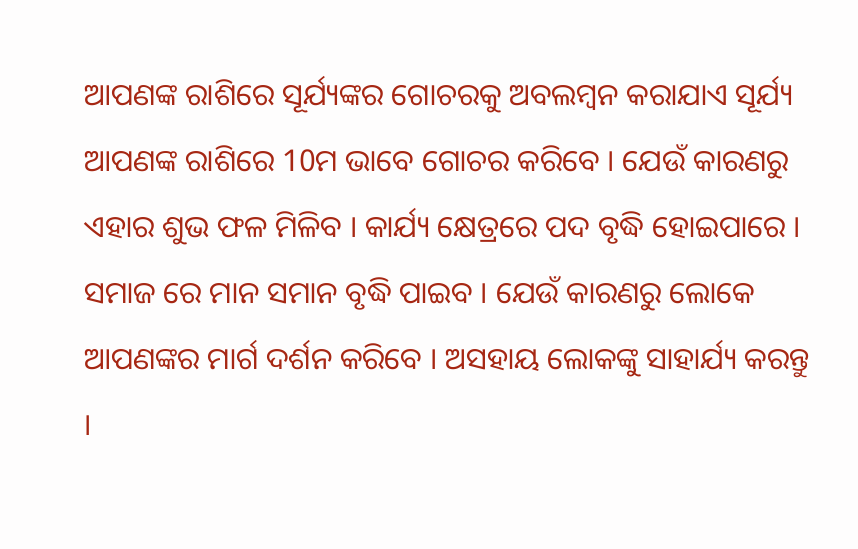ଆପଣଙ୍କ ରାଶିରେ ସୂର୍ଯ୍ୟଙ୍କର ଗୋଚରକୁ ଅବଲମ୍ବନ କରାଯାଏ ସୂର୍ଯ୍ୟ ଆପଣଙ୍କ ରାଶିରେ 10ମ ଭାବେ ଗୋଚର କରିବେ । ଯେଉଁ କାରଣରୁ ଏହାର ଶୁଭ ଫଳ ମିଳିବ । କାର୍ଯ୍ୟ କ୍ଷେତ୍ରରେ ପଦ ବୃଦ୍ଧି ହୋଇପାରେ । ସମାଜ ରେ ମାନ ସମାନ ବୃଦ୍ଧି ପାଇବ । ଯେଉଁ କାରଣରୁ ଲୋକେ ଆପଣଙ୍କର ମାର୍ଗ ଦର୍ଶନ କରିବେ । ଅସହାୟ ଲୋକଙ୍କୁ ସାହାର୍ଯ୍ୟ କରନ୍ତୁ ।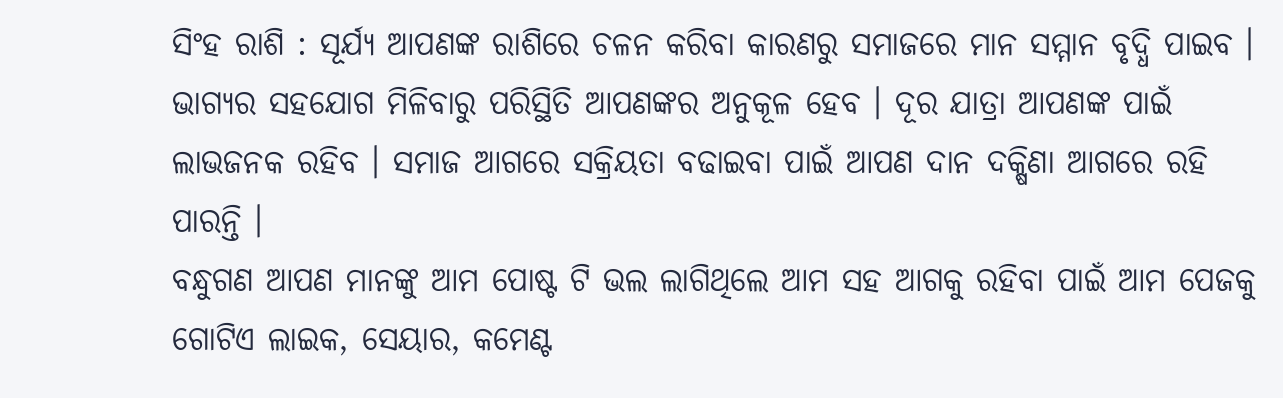ସିଂହ ରାଶି : ସୂର୍ଯ୍ୟ ଆପଣଙ୍କ ରାଶିରେ ଚଳନ କରିବା କାରଣରୁ ସମାଜରେ ମାନ ସମ୍ମାନ ବୃଦ୍ଧି ପାଇବ । ଭାଗ୍ଯର ସହଯୋଗ ମିଳିବାରୁ ପରିସ୍ଥିତି ଆପଣଙ୍କର ଅନୁକୂଳ ହେବ । ଦୂର ଯାତ୍ରା ଆପଣଙ୍କ ପାଇଁ ଲାଭଜନକ ରହିବ । ସମାଜ ଆଗରେ ସକ୍ରିୟତା ବଢାଇବା ପାଇଁ ଆପଣ ଦାନ ଦକ୍ଷିଣା ଆଗରେ ରହି ପାରନ୍ତି ।
ବନ୍ଧୁଗଣ ଆପଣ ମାନଙ୍କୁ ଆମ ପୋଷ୍ଟ ଟି ଭଲ ଲାଗିଥିଲେ ଆମ ସହ ଆଗକୁ ରହିବା ପାଇଁ ଆମ ପେଜକୁ ଗୋଟିଏ ଲାଇକ, ସେୟାର, କମେଣ୍ଟ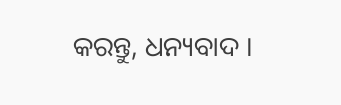କରନ୍ତୁ, ଧନ୍ୟବାଦ ।